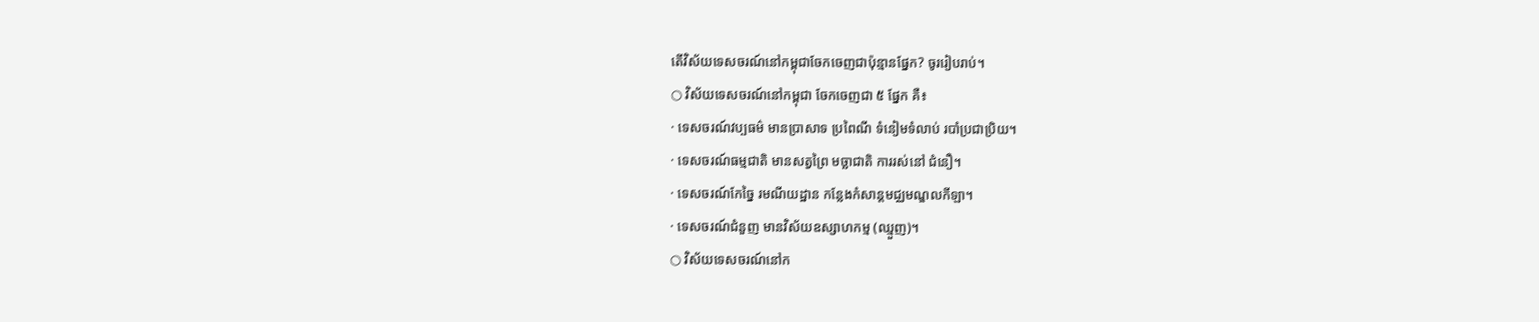តើវិស័យទេសចរណ៍នៅកម្ពុជាចែកចេញជាប៉ុន្មានផ្នែក? ចូររៀបរាប់។
○ វិស័យទេសចរណ៍នៅកម្ពុជា ចែកចេញជា ៥ ផ្នែក គឺ៖
· ទេសចរណ៍វប្បធម៌ មានប្រាសាទ ប្រពៃណី ទំនៀមទំលាប់ របាំប្រជាប្រិយ។
· ទេសចរណ៍ធម្មជាតិ មានសត្វព្រៃ មច្ឆាជាតិ ការរស់នៅ ជំនឿ។
· ទេសចរណ៍កែច្នៃ រមណីយដ្ឋាន កន្លែងកំសាន្តមជ្ឈមណ្ឌលកីឡា។
· ទេសចរណ៍ជំនួញ មានវិស័យឧស្សាហកម្ម (ឈ្មួញ)។
○ វិស័យទេសចរណ៍នៅក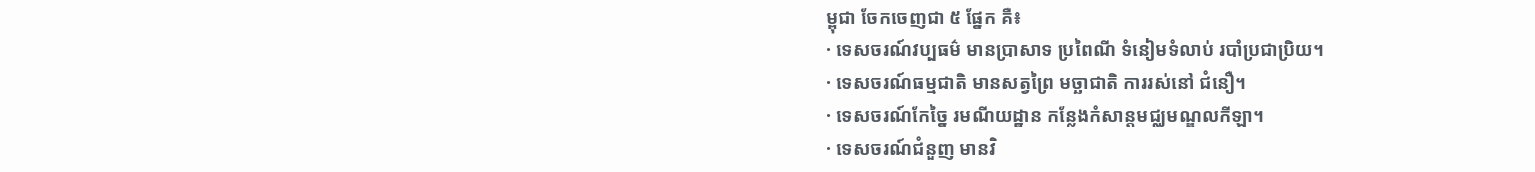ម្ពុជា ចែកចេញជា ៥ ផ្នែក គឺ៖
· ទេសចរណ៍វប្បធម៌ មានប្រាសាទ ប្រពៃណី ទំនៀមទំលាប់ របាំប្រជាប្រិយ។
· ទេសចរណ៍ធម្មជាតិ មានសត្វព្រៃ មច្ឆាជាតិ ការរស់នៅ ជំនឿ។
· ទេសចរណ៍កែច្នៃ រមណីយដ្ឋាន កន្លែងកំសាន្តមជ្ឈមណ្ឌលកីឡា។
· ទេសចរណ៍ជំនួញ មានវិ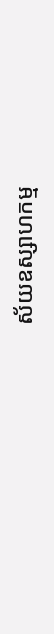ស័យឧស្សាហកម្ម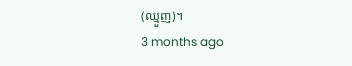(ឈ្មួញ)។
3 months ago